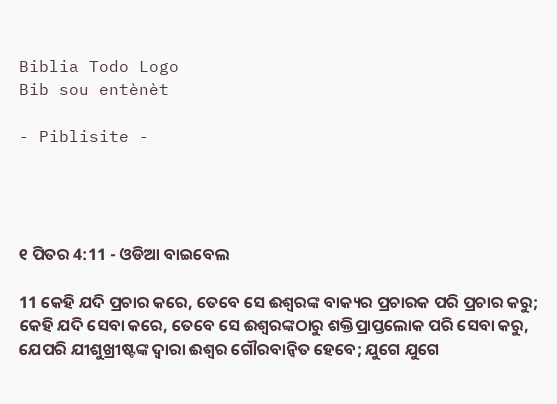Biblia Todo Logo
Bib sou entènèt

- Piblisite -




୧ ପିତର 4:11 - ଓଡିଆ ବାଇବେଲ

11 କେହି ଯଦି ପ୍ରଚାର କରେ, ତେବେ ସେ ଈଶ୍ୱରଙ୍କ ବାକ୍ୟର ପ୍ରଚାରକ ପରି ପ୍ରଚାର କରୁ; କେହି ଯଦି ସେବା କରେ, ତେବେ ସେ ଈଶ୍ୱରଙ୍କଠାରୁ ଶକ୍ତିପ୍ରାପ୍ତଲୋକ ପରି ସେବା କରୁ, ଯେପରି ଯୀଶୁଖ୍ରୀଷ୍ଟଙ୍କ ଦ୍ୱାରା ଈଶ୍ୱର ଗୌରବାନ୍ୱିତ ହେବେ; ଯୁଗେ ଯୁଗେ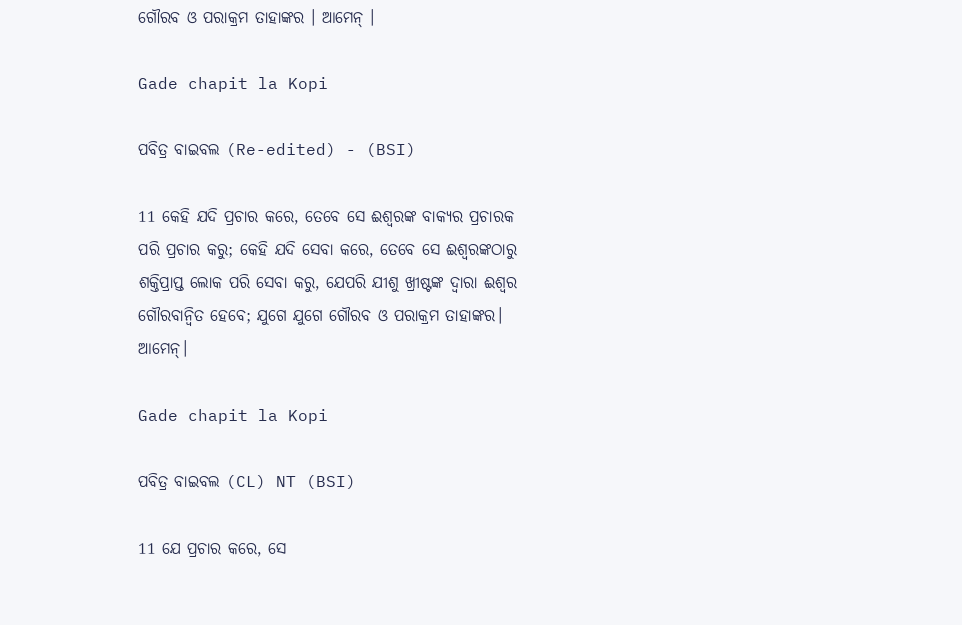ଗୌରବ ଓ ପରାକ୍ରମ ତାହାଙ୍କର । ଆମେନ୍‍ ।

Gade chapit la Kopi

ପବିତ୍ର ବାଇବଲ (Re-edited) - (BSI)

11 କେହି ଯଦି ପ୍ରଚାର କରେ, ତେବେ ସେ ଈଶ୍ଵରଙ୍କ ବାକ୍ୟର ପ୍ରଚାରକ ପରି ପ୍ରଚାର କରୁ; କେହି ଯଦି ସେବା କରେ, ତେବେ ସେ ଈଶ୍ଵରଙ୍କଠାରୁ ଶକ୍ତିପ୍ରାପ୍ତ ଲୋକ ପରି ସେବା କରୁ, ଯେପରି ଯୀଶୁ ଖ୍ରୀଷ୍ଟଙ୍କ ଦ୍ଵାରା ଈଶ୍ଵର ଗୌରବାନ୍ଵିତ ହେବେ; ଯୁଗେ ଯୁଗେ ଗୌରବ ଓ ପରାକ୍ରମ ତାହାଙ୍କର। ଆମେନ୍।

Gade chapit la Kopi

ପବିତ୍ର ବାଇବଲ (CL) NT (BSI)

11 ଯେ ପ୍ରଚାର କରେ, ସେ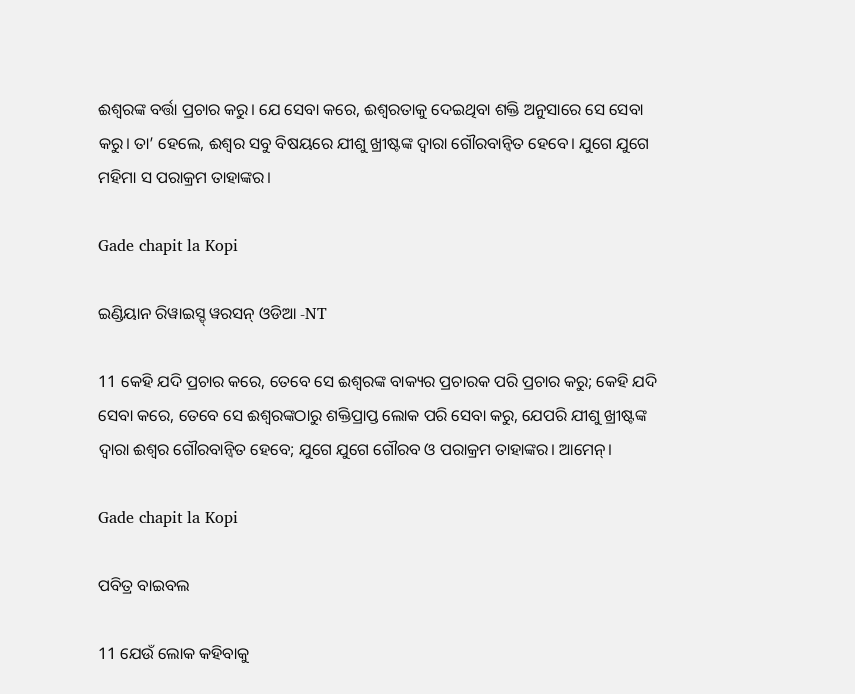ଈଶ୍ୱରଙ୍କ ବର୍ତ୍ତା ପ୍ରଚାର କରୁ। ଯେ ସେବା କରେ, ଈଶ୍ୱରତାକୁ ଦେଇଥିବା ଶକ୍ତି ଅନୁସାରେ ସେ ସେବା କରୁ। ତା’ ହେଲେ, ଈଶ୍ୱର ସବୁ ବିଷୟରେ ଯୀଶୁ ଖ୍ରୀଷ୍ଟଙ୍କ ଦ୍ୱାରା ଗୌରବାନ୍ୱିତ ହେବେ। ଯୁଗେ ଯୁଗେ ମହିମା ସ ପରାକ୍ରମ ତାହାଙ୍କର।

Gade chapit la Kopi

ଇଣ୍ଡିୟାନ ରିୱାଇସ୍ଡ୍ ୱରସନ୍ ଓଡିଆ -NT

11 କେହି ଯଦି ପ୍ରଚାର କରେ, ତେବେ ସେ ଈଶ୍ବରଙ୍କ ବାକ୍ୟର ପ୍ରଚାରକ ପରି ପ୍ରଚାର କରୁ; କେହି ଯଦି ସେବା କରେ, ତେବେ ସେ ଈଶ୍ବରଙ୍କଠାରୁ ଶକ୍ତିପ୍ରାପ୍ତ ଲୋକ ପରି ସେବା କରୁ, ଯେପରି ଯୀଶୁ ଖ୍ରୀଷ୍ଟଙ୍କ ଦ୍ୱାରା ଈଶ୍ବର ଗୌରବାନ୍ୱିତ ହେବେ; ଯୁଗେ ଯୁଗେ ଗୌରବ ଓ ପରାକ୍ରମ ତାହାଙ୍କର। ଆମେନ୍‍।

Gade chapit la Kopi

ପବିତ୍ର ବାଇବଲ

11 ଯେଉଁ ଲୋକ କହିବାକୁ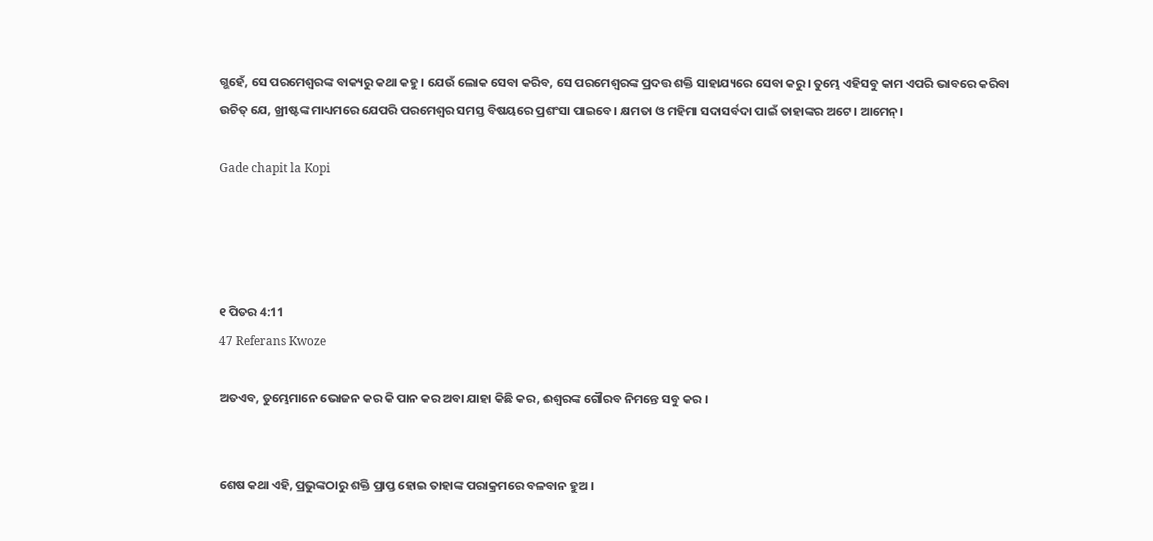ଗ୍ଭହେଁ, ସେ ପରମେଶ୍ୱରଙ୍କ ବାକ୍ୟରୁ କଥା କହୁ। ଯେଉଁ ଲୋକ ସେବା କରିବ, ସେ ପରମେଶ୍ୱରଙ୍କ ପ୍ରଦତ୍ତ ଶକ୍ତି ସାହାଯ୍ୟରେ ସେବା କରୁ। ତୁମ୍ଭେ ଏହିସବୁ କାମ ଏପରି ଭାବରେ କରିବା ଉଚିତ୍ ଯେ, ଖ୍ରୀଷ୍ଟଙ୍କ ମାଧ୍ୟମରେ ଯେପରି ପରମେଶ୍ୱର ସମସ୍ତ ବିଷୟରେ ପ୍ରଶଂସା ପାଇବେ। କ୍ଷମତା ଓ ମହିମା ସଦାସର୍ବଦା ପାଇଁ ତାହାଙ୍କର ଅଟେ। ଆମେନ୍।

Gade chapit la Kopi




୧ ପିତର 4:11
47 Referans Kwoze

ଅତଏବ, ତୁମ୍ଭେମାନେ ଭୋଜନ କର କି ପାନ କର ଅବା ଯାହା କିଛି କର, ଈଶ୍ୱରଙ୍କ ଗୌରବ ନିମନ୍ତେ ସବୁ କର ।


ଶେଷ କଥା ଏହି, ପ୍ରଭୁଙ୍କଠାରୁ ଶକ୍ତି ପ୍ରାପ୍ତ ହୋଇ ତାହାଙ୍କ ପରାକ୍ରମରେ ବଳବାନ ହୁଅ ।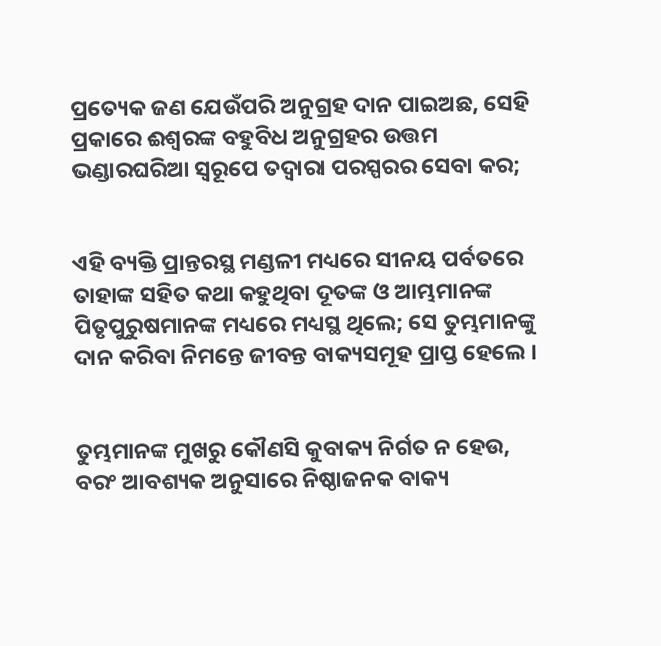ପ୍ରତ୍ୟେକ ଜଣ ଯେଉଁପରି ଅନୁଗ୍ରହ ଦାନ ପାଇଅଛ, ସେହି ପ୍ରକାରେ ଈଶ୍ୱରଙ୍କ ବହୁବିଧ ଅନୁଗ୍ରହର ଉତ୍ତମ ଭଣ୍ଡାରଘରିଆ ସ୍ୱରୂପେ ତଦ୍ୱାରା ପରସ୍ପରର ସେବା କର;


ଏହି ବ୍ୟକ୍ତି ପ୍ରାନ୍ତରସ୍ଥ ମଣ୍ଡଳୀ ମଧ୍ୟରେ ସୀନୟ ପର୍ବତରେ ତାହାଙ୍କ ସହିତ କଥା କହୁଥିବା ଦୂତଙ୍କ ଓ ଆମ୍ଭମାନଙ୍କ ପିତୃପୁରୁଷମାନଙ୍କ ମଧ୍ୟରେ ମଧ୍ୟସ୍ଥ ଥିଲେ; ସେ ତୁମ୍ଭମାନଙ୍କୁ ଦାନ କରିବା ନିମନ୍ତେ ଜୀବନ୍ତ ବାକ୍ୟସମୂହ ପ୍ରାପ୍ତ ହେଲେ ।


ତୁମ୍ଭମାନଙ୍କ ମୁଖରୁ କୌଣସି କୁବାକ୍ୟ ନିର୍ଗତ ନ ହେଉ, ବରଂ ଆବଶ୍ୟକ ଅନୁସାରେ ନିଷ୍ଠାଜନକ ବାକ୍ୟ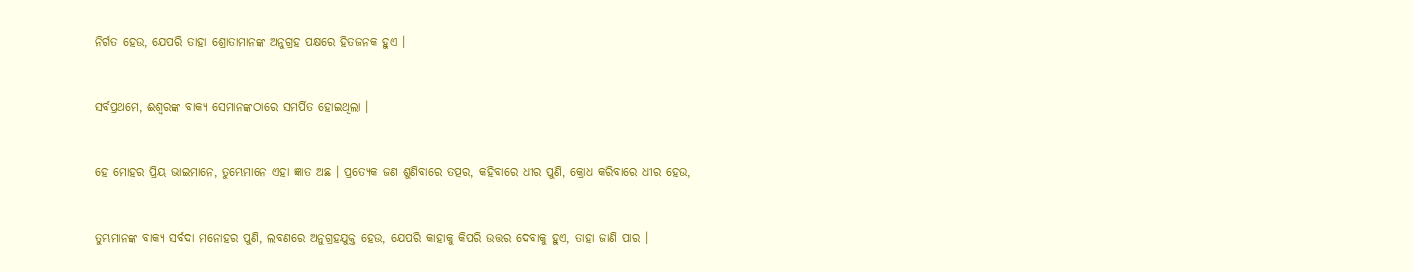ନିର୍ଗତ ହେଉ, ଯେପରି ତାହା ଶ୍ରୋତାମାନଙ୍କ ଅନୁଗ୍ରହ ପକ୍ଷରେ ହିତଜନକ ହୁଏ ।


ସର୍ବପ୍ରଥମେ, ଈଶ୍ୱରଙ୍କ ବାକ୍ୟ ସେମାନଙ୍କଠାରେ ସମର୍ପିତ ହୋଇଥିଲା ।


ହେ ମୋହର ପ୍ରିୟ ଭାଇମାନେ, ତୁମ୍ଭେମାନେ ଏହା ଜ୍ଞାତ ଅଛ । ପ୍ରତ୍ୟେକ ଜଣ ଶୁଣିବାରେ ତତ୍ପର, କହିବାରେ ଧୀର ପୁଣି, କ୍ରୋଧ କରିବାରେ ଧୀର ହେଉ,


ତୁମ୍ଭମାନଙ୍କ ବାକ୍ୟ ସର୍ବଦା ମନୋହର ପୁଣି, ଲବଣରେ ଅନୁଗ୍ରହଯୁକ୍ତ ହେଉ, ଯେପରି କାହାକୁ କିପରି ଉତ୍ତର ଦେବାକୁ ହୁଏ, ତାହା ଜାଣି ପାର ।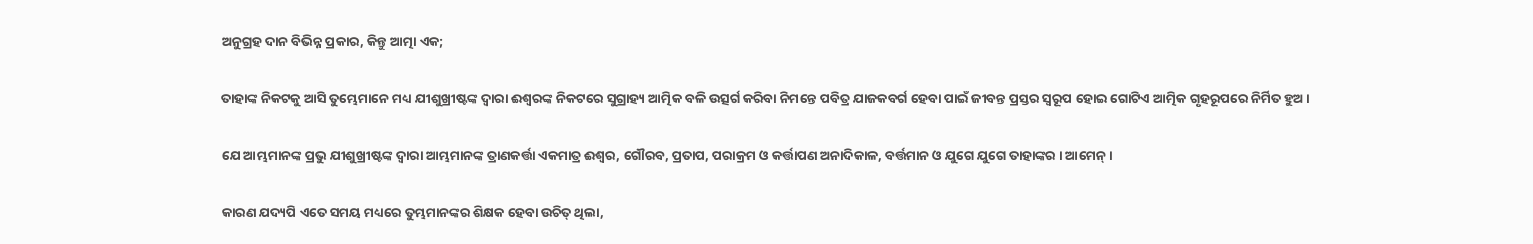ଅନୁଗ୍ରହ ଦାନ ବିଭିନ୍ନ ପ୍ରକାର, କିନ୍ତୁ ଆତ୍ମା ଏକ;


ତାହାଙ୍କ ନିକଟକୁ ଆସି ତୁମ୍ଭେମାନେ ମଧ୍ୟ ଯୀଶୁଖ୍ରୀଷ୍ଟଙ୍କ ଦ୍ୱାରା ଈଶ୍ୱରଙ୍କ ନିକଟରେ ସୁଗ୍ରାହ୍ୟ ଆତ୍ମିକ ବଳି ଉତ୍ସର୍ଗ କରିବା ନିମନ୍ତେ ପବିତ୍ର ଯାଜକବର୍ଗ ହେବା ପାଇଁ ଜୀବନ୍ତ ପ୍ରସ୍ତର ସ୍ୱରୂପ ହୋଇ ଗୋଟିଏ ଆତ୍ମିକ ଗୃହରୂପରେ ନିର୍ମିତ ହୁଅ ।


ଯେ ଆମ୍ଭମାନଙ୍କ ପ୍ରଭୁ ଯୀଶୁଖ୍ରୀଷ୍ଟଙ୍କ ଦ୍ୱାରା ଆମ୍ଭମାନଙ୍କ ତ୍ରାଣକର୍ତ୍ତା ଏକମାତ୍ର ଈଶ୍ୱର, ଗୌରବ, ପ୍ରତାପ, ପରାକ୍ରମ ଓ କର୍ତ୍ତାପଣ ଅନାଦିକାଳ, ବର୍ତ୍ତମାନ ଓ ଯୁଗେ ଯୁଗେ ତାହାଙ୍କର । ଆମେନ୍‍ ।


କାରଣ ଯଦ୍ୟପି ଏତେ ସମୟ ମଧ୍ୟରେ ତୁମ୍ଭମାନଙ୍କର ଶିକ୍ଷକ ହେବା ଉଚିତ୍ ଥିଲା,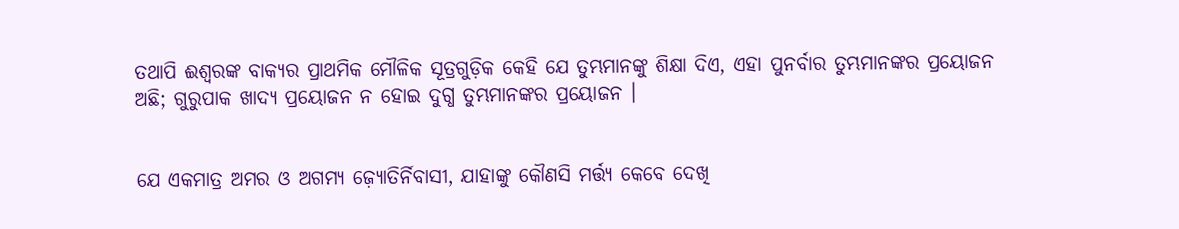ତଥାପି ଈଶ୍ୱରଙ୍କ ବାକ୍ୟର ପ୍ରାଥମିକ ମୌଳିକ ସୂତ୍ରଗୁଡ଼ିକ କେହି ଯେ ତୁମ୍ଭମାନଙ୍କୁ ଶିକ୍ଷା ଦିଏ, ଏହା ପୁନର୍ବାର ତୁମ୍ଭମାନଙ୍କର ପ୍ରୟୋଜନ ଅଛି; ଗୁରୁପାକ ଖାଦ୍ୟ ପ୍ରୟୋଜନ ନ ହୋଇ ଦୁଗ୍ଧ ତୁମ୍ଭମାନଙ୍କର ପ୍ରୟୋଜନ ।


ଯେ ଏକମାତ୍ର ଅମର ଓ ଅଗମ୍ୟ ଜ଼୍ୟୋତିର୍ନିବାସୀ, ଯାହାଙ୍କୁ କୌଣସି ମର୍ତ୍ତ୍ୟ କେବେ ଦେଖି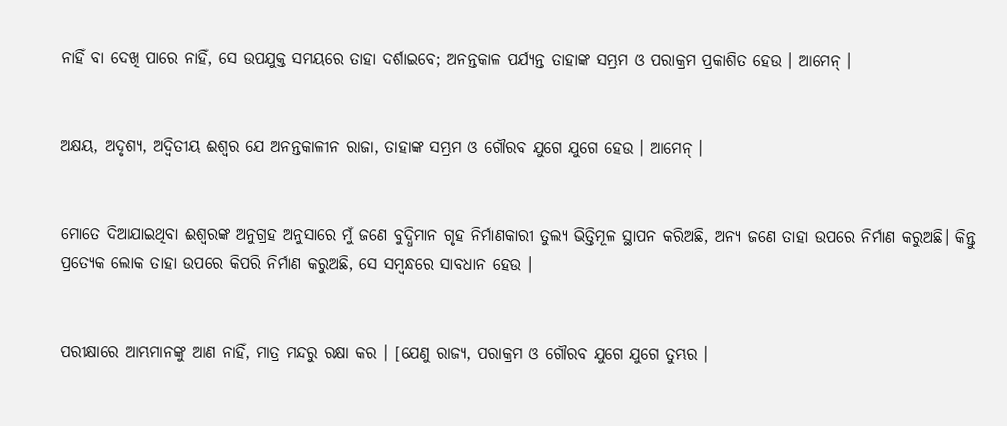ନାହିଁ ବା ଦେଖି ପାରେ ନାହିଁ, ସେ ଉପଯୁକ୍ତ ସମୟରେ ତାହା ଦର୍ଶାଇବେ; ଅନନ୍ତକାଳ ପର୍ଯ୍ୟନ୍ତ ତାହାଙ୍କ ସମ୍ଭ୍ରମ ଓ ପରାକ୍ରମ ପ୍ରକାଶିତ ହେଉ । ଆମେନ୍ ।


ଅକ୍ଷୟ, ଅଦୃଶ୍ୟ, ଅଦ୍ୱିତୀୟ ଈଶ୍ୱର ଯେ ଅନନ୍ତକାଳୀନ ରାଜା, ତାହାଙ୍କ ସମ୍ଭ୍ରମ ଓ ଗୌରବ ଯୁଗେ ଯୁଗେ ହେଉ । ଆମେନ୍ ।


ମୋତେ ଦିଆଯାଇଥିବା ଈଶ୍ୱରଙ୍କ ଅନୁଗ୍ରହ ଅନୁସାରେ ମୁଁ ଜଣେ ବୁଦ୍ଧିମାନ ଗୃହ ନିର୍ମାଣକାରୀ ତୁଲ୍ୟ ଭିତ୍ତିମୂଳ ସ୍ଥାପନ କରିଅଛି, ଅନ୍ୟ ଜଣେ ତାହା ଉପରେ ନିର୍ମାଣ କରୁଅଛି। କିନ୍ତୁ ପ୍ରତ୍ୟେକ ଲୋକ ତାହା ଉପରେ କିପରି ନିର୍ମାଣ କରୁଅଛି, ସେ ସମ୍ବନ୍ଧରେ ସାବଧାନ ହେଉ ।


ପରୀକ୍ଷାରେ ଆମ୍ଭମାନଙ୍କୁ ଆଣ ନାହିଁ, ମାତ୍ର ମନ୍ଦରୁ ରକ୍ଷା କର । [ଯେଣୁ ରାଜ୍ୟ, ପରାକ୍ରମ ଓ ଗୌରବ ଯୁଗେ ଯୁଗେ ତୁମ୍ଭର ।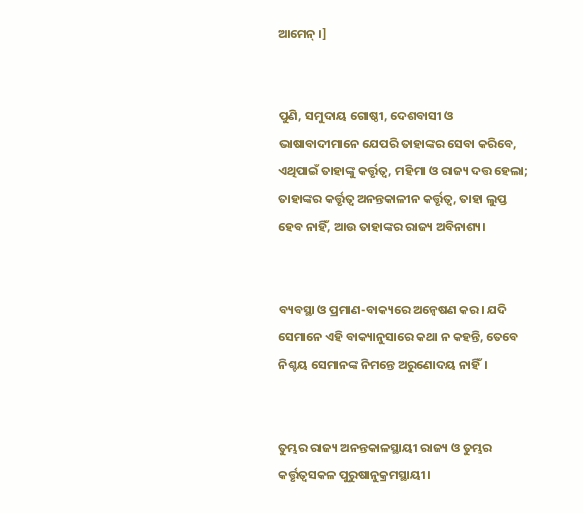ଆମେନ୍ ।]


ପୁଣି, ସମୁଦାୟ ଗୋଷ୍ଠୀ, ଦେଶବାସୀ ଓ ଭାଷାବାଦୀମାନେ ଯେପରି ତାହାଙ୍କର ସେବା କରିବେ, ଏଥିପାଇଁ ତାହାଙ୍କୁ କର୍ତ୍ତୃତ୍ୱ, ମହିମା ଓ ରାଜ୍ୟ ଦତ୍ତ ହେଲା; ତାହାଙ୍କର କର୍ତ୍ତୃତ୍ୱ ଅନନ୍ତକାଳୀନ କର୍ତ୍ତୃତ୍ୱ, ତାହା ଲୁପ୍ତ ହେବ ନାହିଁ, ଆଉ ତାହାଙ୍କର ରାଜ୍ୟ ଅବିନାଶ୍ୟ।


ବ୍ୟବସ୍ଥା ଓ ପ୍ରମାଣ-ବାକ୍ୟରେ ଅନ୍ଵେଷଣ କର। ଯଦି ସେମାନେ ଏହି ବାକ୍ୟାନୁସାରେ କଥା ନ କହନ୍ତି, ତେବେ ନିଶ୍ଚୟ ସେମାନଙ୍କ ନିମନ୍ତେ ଅରୁଣୋଦୟ ନାହିଁ।


ତୁମ୍ଭର ରାଜ୍ୟ ଅନନ୍ତକାଳସ୍ଥାୟୀ ରାଜ୍ୟ ଓ ତୁମ୍ଭର କର୍ତ୍ତୃତ୍ୱସକଳ ପୁରୁଷାନୁକ୍ରମସ୍ଥାୟୀ।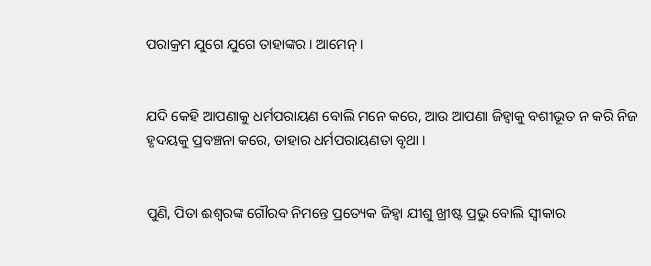ପରାକ୍ରମ ଯୁଗେ ଯୁଗେ ତାହାଙ୍କର । ଆମେନ୍‍ ।


ଯଦି କେହି ଆପଣାକୁ ଧର୍ମପରାୟଣ ବୋଲି ମନେ କରେ, ଆଉ ଆପଣା ଜିହ୍ୱାକୁ ବଶୀଭୂତ ନ କରି ନିଜ ହୃଦୟକୁ ପ୍ରବଞ୍ଚନା କରେ, ତାହାର ଧର୍ମପରାୟଣତା ବୃଥା ।


ପୁଣି, ପିତା ଈଶ୍ୱରଙ୍କ ଗୌରବ ନିମନ୍ତେ ପ୍ରତ୍ୟେକ ଜିହ୍ୱା ଯୀଶୁ ଖ୍ରୀଷ୍ଟ ପ୍ରଭୁ ବୋଲି ସ୍ୱୀକାର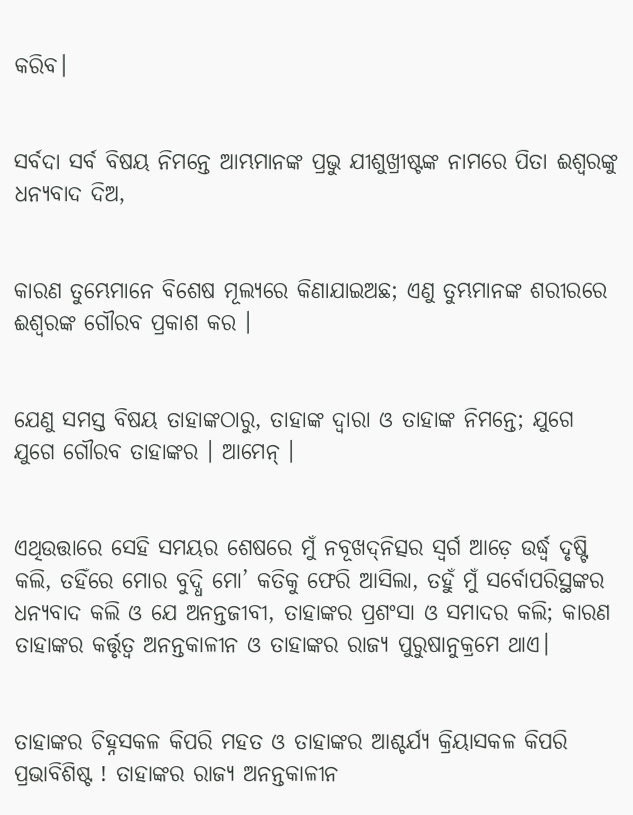କରିବ।


ସର୍ବଦା ସର୍ବ ବିଷୟ ନିମନ୍ତେ ଆମ୍ଭମାନଙ୍କ ପ୍ରଭୁ ଯୀଶୁଖ୍ରୀଷ୍ଟଙ୍କ ନାମରେ ପିତା ଈଶ୍ୱରଙ୍କୁ ଧନ୍ୟବାଦ ଦିଅ,


କାରଣ ତୁମ୍ଭେମାନେ ବିଶେଷ ମୂଲ୍ୟରେ କିଣାଯାଇଅଛ; ଏଣୁ ତୁମ୍ଭମାନଙ୍କ ଶରୀରରେ ଈଶ୍ୱରଙ୍କ ଗୌରବ ପ୍ରକାଶ କର ।


ଯେଣୁ ସମସ୍ତ ବିଷୟ ତାହାଙ୍କଠାରୁ, ତାହାଙ୍କ ଦ୍ୱାରା ଓ ତାହାଙ୍କ ନିମନ୍ତେ; ଯୁଗେ ଯୁଗେ ଗୌରବ ତାହାଙ୍କର । ଆମେନ୍‍ ।


ଏଥିଉତ୍ତାରେ ସେହି ସମୟର ଶେଷରେ ମୁଁ ନବୂଖଦ୍‍ନିତ୍ସର ସ୍ୱର୍ଗ ଆଡ଼େ ଉର୍ଦ୍ଧ୍ବ ଦୃଷ୍ଟି କଲି, ତହିଁରେ ମୋର ବୁଦ୍ଧି ମୋ’ କତିକୁ ଫେରି ଆସିଲା, ତହୁଁ ମୁଁ ସର୍ବୋପରିସ୍ଥଙ୍କର ଧନ୍ୟବାଦ କଲି ଓ ଯେ ଅନନ୍ତଜୀବୀ, ତାହାଙ୍କର ପ୍ରଶଂସା ଓ ସମାଦର କଲି; କାରଣ ତାହାଙ୍କର କର୍ତ୍ତୃତ୍ୱ ଅନନ୍ତକାଳୀନ ଓ ତାହାଙ୍କର ରାଜ୍ୟ ପୁରୁଷାନୁକ୍ରମେ ଥାଏ।


ତାହାଙ୍କର ଚିହ୍ନସକଳ କିପରି ମହତ ଓ ତାହାଙ୍କର ଆଶ୍ଚର୍ଯ୍ୟ କ୍ରିୟାସକଳ କିପରି ପ୍ରଭାବିଶିଷ୍ଟ ! ତାହାଙ୍କର ରାଜ୍ୟ ଅନନ୍ତକାଳୀନ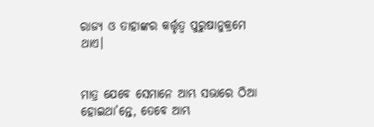ରାଜ୍ୟ ଓ ତାହାଙ୍କର କର୍ତ୍ତୃତ୍ୱ ପୁରୁଷାନୁକ୍ରମେ ଥାଏ।


ମାତ୍ର ଯେବେ ସେମାନେ ଆମ୍ଭ ସଭାରେ ଠିଆ ହୋଇଥା’ନ୍ତେ, ତେବେ ଆମ୍ଭ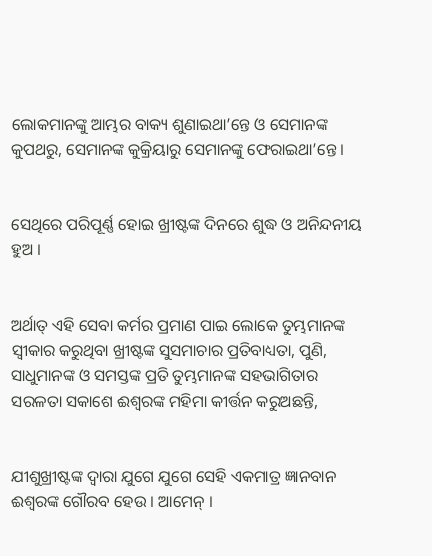ଲୋକମାନଙ୍କୁ ଆମ୍ଭର ବାକ୍ୟ ଶୁଣାଇଥା’ନ୍ତେ ଓ ସେମାନଙ୍କ କୁପଥରୁ, ସେମାନଙ୍କ କୁକ୍ରିୟାରୁ ସେମାନଙ୍କୁ ଫେରାଇଥା’ନ୍ତେ।


ସେଥିରେ ପରିପୂର୍ଣ୍ଣ ହୋଇ ଖ୍ରୀଷ୍ଟଙ୍କ ଦିନରେ ଶୁଦ୍ଧ ଓ ଅନିନ୍ଦନୀୟ ହୁଅ ।


ଅର୍ଥାତ୍‍ ଏହି ସେବା କର୍ମର ପ୍ରମାଣ ପାଇ ଲୋକେ ତୁମ୍ଭମାନଙ୍କ ସ୍ୱୀକାର କରୁଥିବା ଖ୍ରୀଷ୍ଟଙ୍କ ସୁସମାଚାର ପ୍ରତିବାଧ୍ୟତା, ପୁଣି, ସାଧୁମାନଙ୍କ ଓ ସମସ୍ତଙ୍କ ପ୍ରତି ତୁମ୍ଭମାନଙ୍କ ସହଭାଗିତାର ସରଳତା ସକାଶେ ଈଶ୍ୱରଙ୍କ ମହିମା କୀର୍ତ୍ତନ କରୁଅଛନ୍ତି,


ଯୀଶୁଖ୍ରୀଷ୍ଟଙ୍କ ଦ୍ୱାରା ଯୁଗେ ଯୁଗେ ସେହି ଏକମାତ୍ର ଜ୍ଞାନବାନ ଈଶ୍ୱରଙ୍କ ଗୌରବ ହେଉ । ଆମେନ୍‍ ।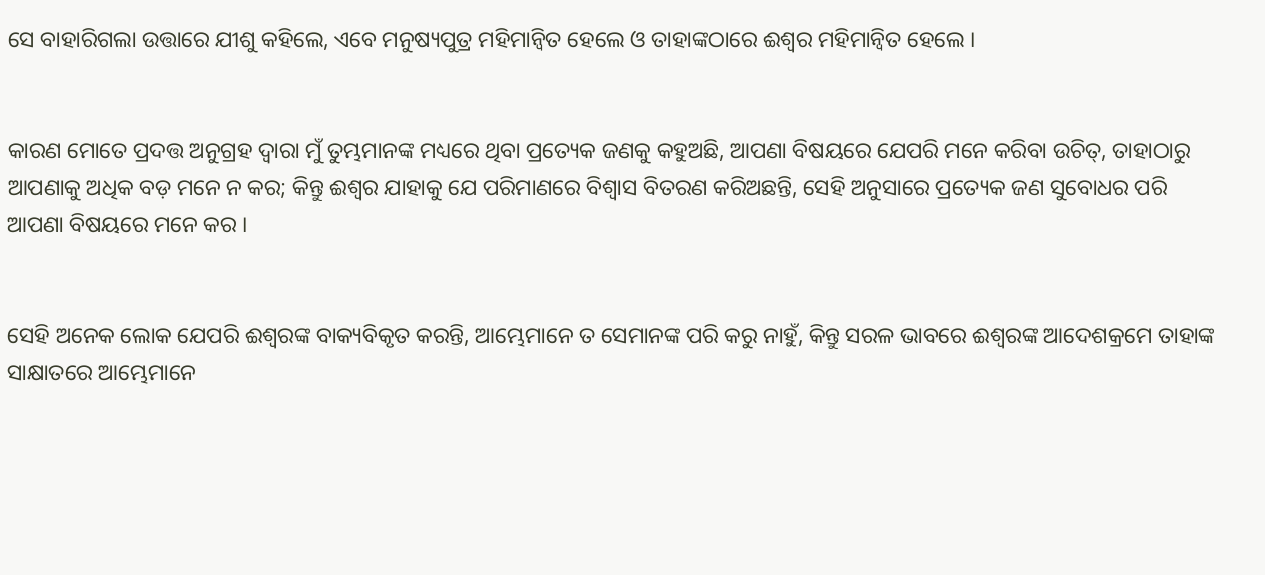ସେ ବାହାରିଗଲା ଉତ୍ତାରେ ଯୀଶୁ କହିଲେ, ଏବେ ମନୁଷ୍ୟପୁତ୍ର ମହିମାନ୍ୱିତ ହେଲେ ଓ ତାହାଙ୍କଠାରେ ଈଶ୍ୱର ମହିମାନ୍ୱିତ ହେଲେ ।


କାରଣ ମୋତେ ପ୍ରଦତ୍ତ ଅନୁଗ୍ରହ ଦ୍ୱାରା ମୁଁ ତୁମ୍ଭମାନଙ୍କ ମଧ୍ୟରେ ଥିବା ପ୍ରତ୍ୟେକ ଜଣକୁ କହୁଅଛି, ଆପଣା ବିଷୟରେ ଯେପରି ମନେ କରିବା ଉଚିତ୍, ତାହାଠାରୁ ଆପଣାକୁ ଅଧିକ ବଡ଼ ମନେ ନ କର; କିନ୍ତୁ ଈଶ୍ୱର ଯାହାକୁ ଯେ ପରିମାଣରେ ବିଶ୍ୱାସ ବିତରଣ କରିଅଛନ୍ତି, ସେହି ଅନୁସାରେ ପ୍ରତ୍ୟେକ ଜଣ ସୁବୋଧର ପରି ଆପଣା ବିଷୟରେ ମନେ କର ।


ସେହି ଅନେକ ଲୋକ ଯେପରି ଈଶ୍ୱରଙ୍କ ବାକ୍ୟବିକୃତ କରନ୍ତି, ଆମ୍ଭେମାନେ ତ ସେମାନଙ୍କ ପରି କରୁ ନାହୁଁ, କିନ୍ତୁ ସରଳ ଭାବରେ ଈଶ୍ୱରଙ୍କ ଆଦେଶକ୍ରମେ ତାହାଙ୍କ ସାକ୍ଷାତରେ ଆମ୍ଭେମାନେ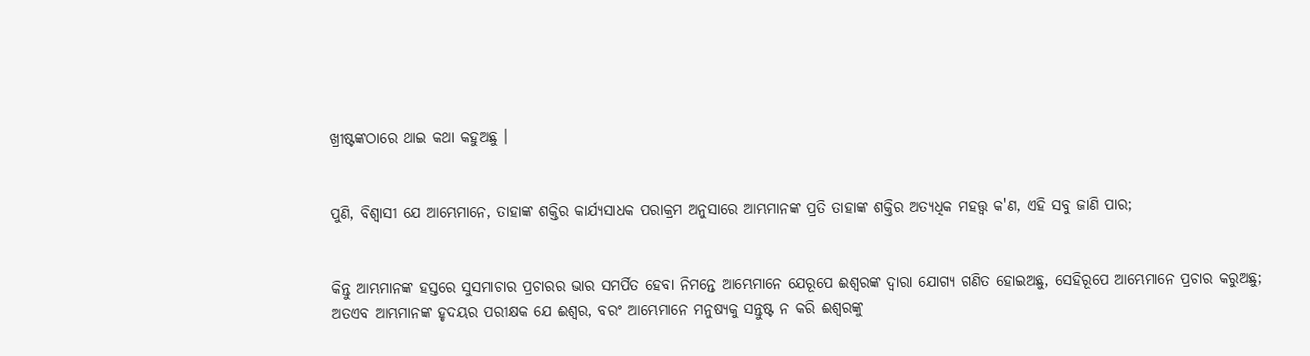ଖ୍ରୀଷ୍ଟଙ୍କଠାରେ ଥାଇ କଥା କହୁଅଛୁ ।


ପୁଣି, ବିଶ୍ୱାସୀ ଯେ ଆମ୍ଭେମାନେ, ତାହାଙ୍କ ଶକ୍ତିର କାର୍ଯ୍ୟସାଧକ ପରାକ୍ରମ ଅନୁସାରେ ଆମ୍ଭମାନଙ୍କ ପ୍ରତି ତାହାଙ୍କ ଶକ୍ତିର ଅତ୍ୟଧିକ ମହତ୍ତ୍ୱ କ'ଣ, ଏହି ସବୁ ଜାଣି ପାର;


କିନ୍ତୁ ଆମ୍ଭମାନଙ୍କ ହସ୍ତରେ ସୁସମାଚାର ପ୍ରଚାରର ଭାର ସମର୍ପିତ ହେବା ନିମନ୍ତେ ଆମ୍ଭେମାନେ ଯେରୂପେ ଈଶ୍ୱରଙ୍କ ଦ୍ୱାରା ଯୋଗ୍ୟ ଗଣିତ ହୋଇଅଛୁ, ସେହିରୂପେ ଆମ୍ଭେମାନେ ପ୍ରଚାର କରୁଅଛୁ; ଅତଏବ ଆମ୍ଭମାନଙ୍କ ହୃଦୟର ପରୀକ୍ଷକ ଯେ ଈଶ୍ୱର, ବରଂ ଆମ୍ଭେମାନେ ମନୁଷ୍ୟକୁ ସନ୍ତୁଷ୍ଟ ନ କରି ଈଶ୍ୱରଙ୍କୁ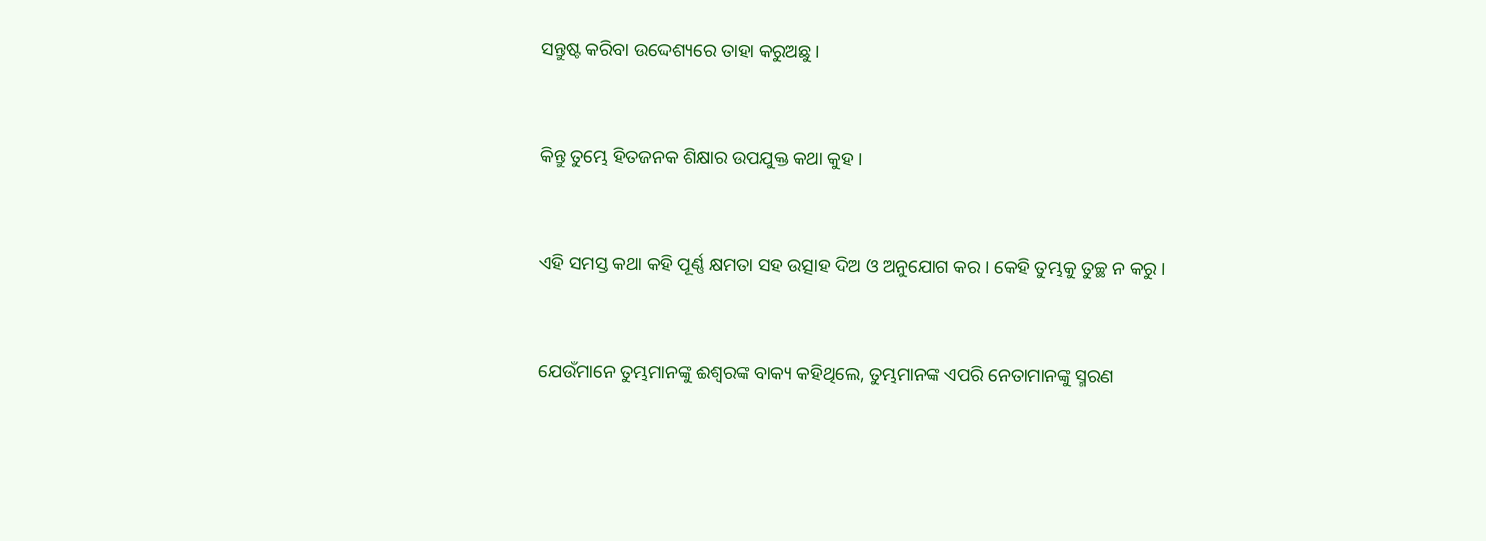ସନ୍ତୁଷ୍ଟ କରିବା ଉଦ୍ଦେଶ୍ୟରେ ତାହା କରୁଅଛୁ ।


କିନ୍ତୁ ତୁମ୍ଭେ ହିତଜନକ ଶିକ୍ଷାର ଉପଯୁକ୍ତ କଥା କୁହ ।


ଏହି ସମସ୍ତ କଥା କହି ପୂର୍ଣ୍ଣ କ୍ଷମତା ସହ ଉତ୍ସାହ ଦିଅ ଓ ଅନୁଯୋଗ କର । କେହି ତୁମ୍ଭକୁ ତୁଚ୍ଛ ନ କରୁ ।


ଯେଉଁମାନେ ତୁମ୍ଭମାନଙ୍କୁ ଈଶ୍ୱରଙ୍କ ବାକ୍ୟ କହିଥିଲେ, ତୁମ୍ଭମାନଙ୍କ ଏପରି ନେତାମାନଙ୍କୁ ସ୍ମରଣ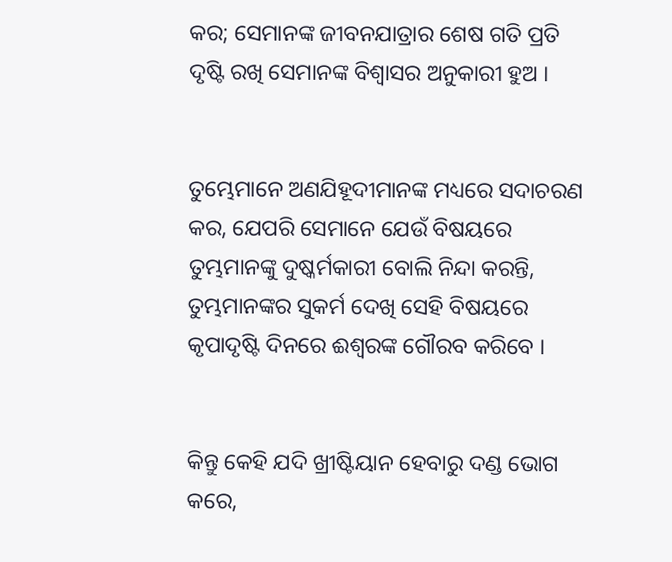କର; ସେମାନଙ୍କ ଜୀବନଯାତ୍ରାର ଶେଷ ଗତି ପ୍ରତି ଦୃଷ୍ଟି ରଖି ସେମାନଙ୍କ ବିଶ୍ୱାସର ଅନୁକାରୀ ହୁଅ ।


ତୁମ୍ଭେମାନେ ଅଣଯିହୂଦୀମାନଙ୍କ ମଧ୍ୟରେ ସଦାଚରଣ କର, ଯେପରି ସେମାନେ ଯେଉଁ ବିଷୟରେ ତୁମ୍ଭମାନଙ୍କୁ ଦୁଷ୍କର୍ମକାରୀ ବୋଲି ନିନ୍ଦା କରନ୍ତି, ତୁମ୍ଭମାନଙ୍କର ସୁକର୍ମ ଦେଖି ସେହି ବିଷୟରେ କୃପାଦୃଷ୍ଟି ଦିନରେ ଈଶ୍ୱରଙ୍କ ଗୌରବ କରିବେ ।


କିନ୍ତୁ କେହି ଯଦି ଖ୍ରୀଷ୍ଟିୟାନ ହେବାରୁ ଦଣ୍ଡ ଭୋଗ କରେ,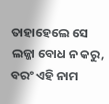ତାହାହେଲେ ସେ ଲଜ୍ଜା ବୋଧ ନ କରୁ, ବରଂ ଏହି ନାମ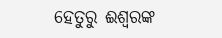ହେତୁରୁ ଈଶ୍ୱରଙ୍କ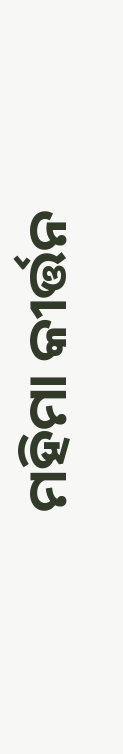ମହିମା କୀର୍ତ୍ତନ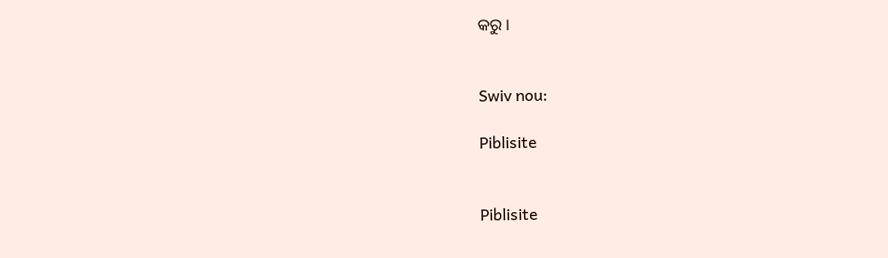କରୁ ।


Swiv nou:

Piblisite


Piblisite